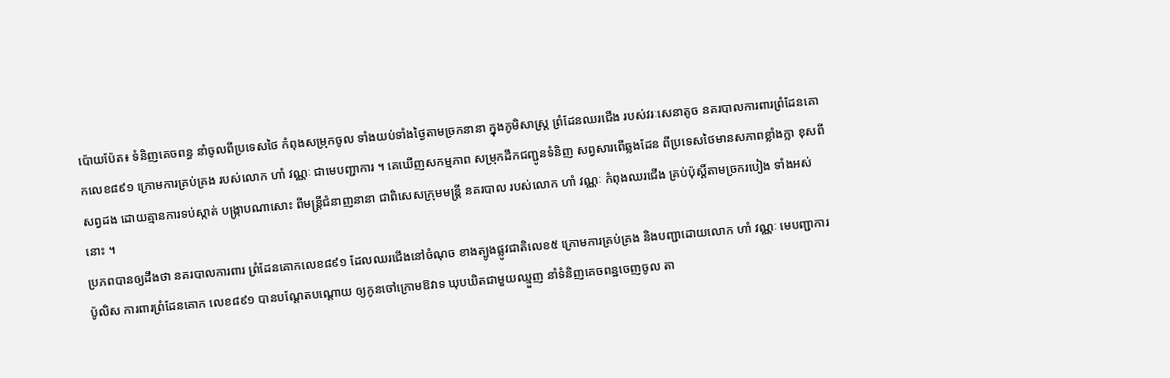ប៉ោយប៉ែត៖ ទំនិញគេចពន្ធ នាំចូលពីប្រទេសថៃ កំពុងសម្រុកចូល ទាំងយប់ទាំងថ្ងៃតាមច្រកនានា ក្នុងភូមិសាស្ត្រ ព្រំដែនឈរជើង របស់វរៈសេនាតូច នគរបាលការពារព្រំដែនគោកលេខ៨៩១ ក្រោមការគ្រប់គ្រង របស់លោក ហាំ វណ្ណៈ ជាមេបញ្ជាការ ។ គេឃើញសកម្មភាព សម្រុកដឹកជញ្ជូនទំនិញ សព្វសារពើឆ្លងដែន ពីប្រទេសថៃមានសភាពខ្លាំងក្លា ខុសពីសព្វដង ដោយគ្មានការទប់ស្កាត់ បង្ក្រាបណាសោះ ពីមន្ត្រីជំនាញនានា ជាពិសេសក្រុមមន្ត្រី នគរបាល របស់លោក ហាំ វណ្ណៈ កំពុងឈរជើង គ្រប់ប៉ុស្តិ៍តាមច្រករបៀង ទាំងអស់នោះ ។
ប្រភពបានឲ្យដឹងថា នគរបាលការពារ ព្រំដែនគោកលេខ៨៩១ ដែលឈរជើងនៅចំណុច ខាងត្បូងផ្លូវជាតិលេខ៥ ក្រោមការគ្រប់គ្រង និងបញ្ជាដោយលោក ហាំ វណ្ណៈ មេបញ្ជាការប៉ូលិស ការពារព្រំដែនគោក លេខ៨៩១ បានបណ្តែតបណ្តោយ ឲ្យកូនចៅក្រោមឱវាទ ឃុបឃិតជាមួយឈ្មួញ នាំទំនិញគេចពន្ឋចេញចូល តា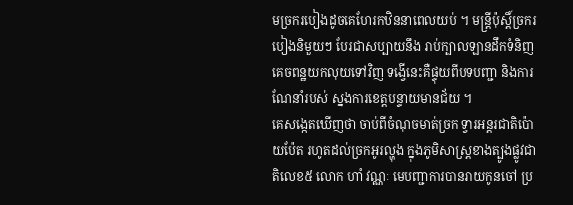មច្រករបៀងដូចគេហែរកឋិននាពេលយប់ ។ មន្ត្រីប៉ុស្តិ៍ច្រករបៀងនិមួយៗ បែរជាសប្បាយនឹង រាប់ក្បាលឡានដឹកទំនិញ គេចពន្ឋយកលុយទៅវិញ ទង្វើនេះគឺផ្ទុយពីបទបញ្ជា និងការណែនាំរបស់ ស្នងការខេត្តបន្ទាយមានជ័យ ។
គេសង្កេតឃើញថា ចាប់ពីចំណុចមាត់ច្រក ទ្វារអន្តរជាតិប៉ោយប៉ែត រហូតដល់ច្រកអូរល្ហុង ក្នុងភូមិសាស្ត្រខាងត្បូងផ្លូវជាតិលេខ៥ លោក ហាំ វណ្ណៈ មេបញ្ជាការបានរាយកូនចៅ ប្រ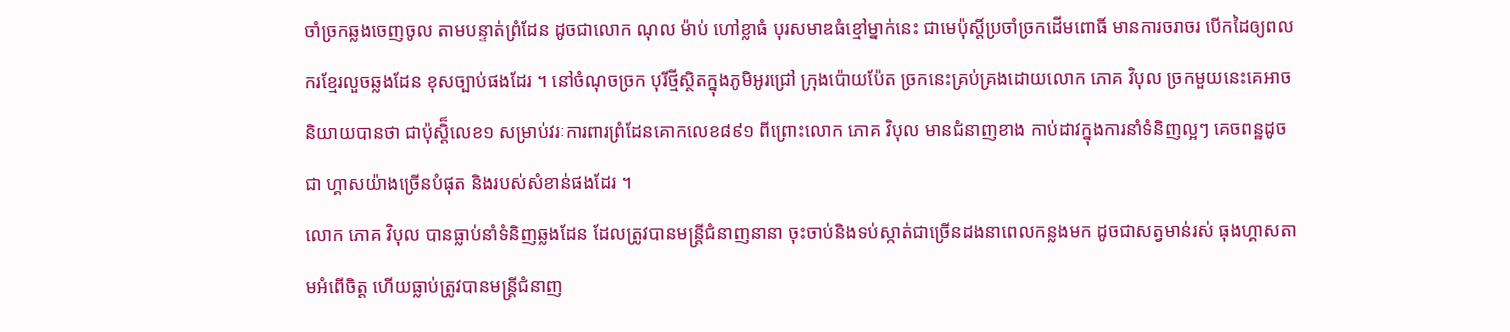ចាំច្រកឆ្លងចេញចូល តាមបន្ទាត់ព្រំដែន ដូចជាលោក ណុល ម៉ាប់ ហៅខ្លាធំ បុរសមាឌធំខ្មៅម្នាក់នេះ ជាមេប៉ុស្តិ៍ប្រចាំច្រកដើមពោធិ៍ មានការចរាចរ បើកដៃឲ្យពលករខ្មែរលួចឆ្លងដែន ខុសច្បាប់ផងដែរ ។ នៅចំណុចច្រក បុរីថ្មីស្ថិតក្នុងភូមិអូរជ្រៅ ក្រុងប៉ោយប៉ែត ច្រកនេះគ្រប់គ្រងដោយលោក ភោគ វិបុល ច្រកមួយនេះគេអាច និយាយបានថា ជាប៉ុស្តិ៏លេខ១ សម្រាប់វរៈការពារព្រំដែនគោកលេខ៨៩១ ពីព្រោះលោក ភោគ វិបុល មានជំនាញខាង កាប់ដាវក្នុងការនាំទំនិញល្អៗ គេចពន្ឋដូចជា ហ្គាសយ៉ាងច្រើនបំផុត និងរបស់សំខាន់ផងដែរ ។
លោក ភោគ វិបុល បានធ្លាប់នាំទំនិញឆ្លងដែន ដែលត្រូវបានមន្ត្រីជំនាញនានា ចុះចាប់និងទប់ស្កាត់ជាច្រើនដងនាពេលកន្លងមក ដូចជាសត្វមាន់រស់ ធុងហ្គាសតាមអំពើចិត្ត ហើយធ្លាប់ត្រូវបានមន្ត្រីជំនាញ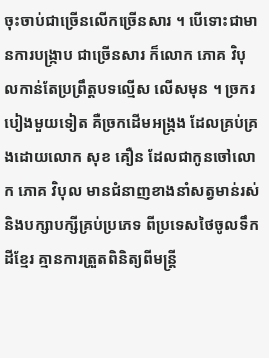ចុះចាប់ជាច្រើនលើកច្រើនសារ ។ បើទោះជាមានការបង្ក្រាប ជាច្រើនសារ ក៏លោក ភោគ វិបុលកាន់តែប្រព្រឹត្តបទល្មើស លើសមុន ។ ច្រករបៀងមួយទៀត គឺច្រកដើមអង្ក្រង ដែលគ្រប់គ្រងដោយលោក សុខ គឿន ដែលជាកូនចៅលោក ភោគ វិបុល មានជំនាញខាងនាំសត្វមាន់រស់ និងបក្សាបក្សីគ្រប់ប្រភេទ ពីប្រទេសថៃចូលទឹកដីខ្មែរ គ្មានការត្រួតពិនិត្យពីមន្ត្រី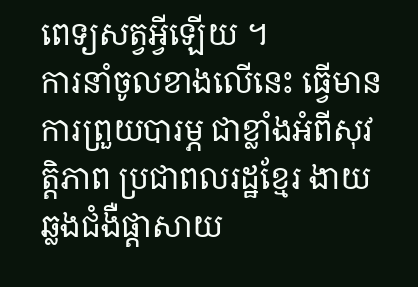ពេទ្យសត្វអ្វីឡើយ ។
ការនាំចូលខាងលើនេះ ធ្វើមានការព្រួយបារម្ភ ជាខ្លាំងអំពីសុវត្តិភាព ប្រជាពលរដ្ឋខ្មែរ ងាយឆ្លងជំងឺផ្តាសាយ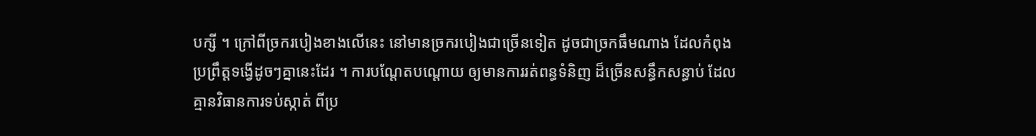បក្សី ។ ក្រៅពីច្រករបៀងខាងលើនេះ នៅមានច្រករបៀងជាច្រើនទៀត ដូចជាច្រកធឹមណាង ដែលកំពុងប្រព្រឹត្តទង្វើដូចៗគ្នានេះដែរ ។ ការបណ្តែតបណ្តោយ ឲ្យមានការរត់ពន្ធទំនិញ ដ៏ច្រើនសន្ធឹកសន្ធាប់ ដែលគ្មានវិធានការទប់ស្កាត់ ពីប្រ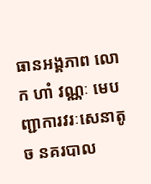ធានអង្គភាព លោក ហាំ វណ្ណៈ មេបញ្ជាការវរៈសេនាតូច នគរបាល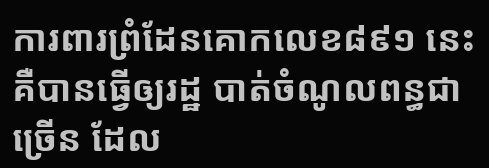ការពារព្រំដែនគោកលេខ៨៩១ នេះគឺបានធ្វើឲ្យរដ្ឋ បាត់ចំណូលពន្ធជាច្រើន ដែល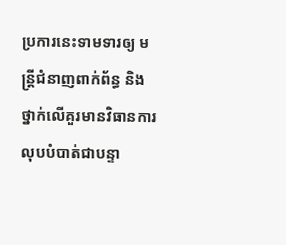ប្រការនេះទាមទារឲ្យ មន្ត្រីជំនាញពាក់ព័ន្ធ និងថ្នាក់លើគួរមានវិធានការលុបបំបាត់ជាបន្ទា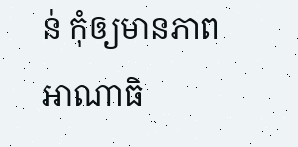ន់ កុំឲ្យមានភាពអាណាធិ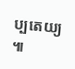ប្បតេយ្យ ៕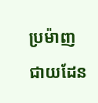ប្រម៉ាញជាយដែន